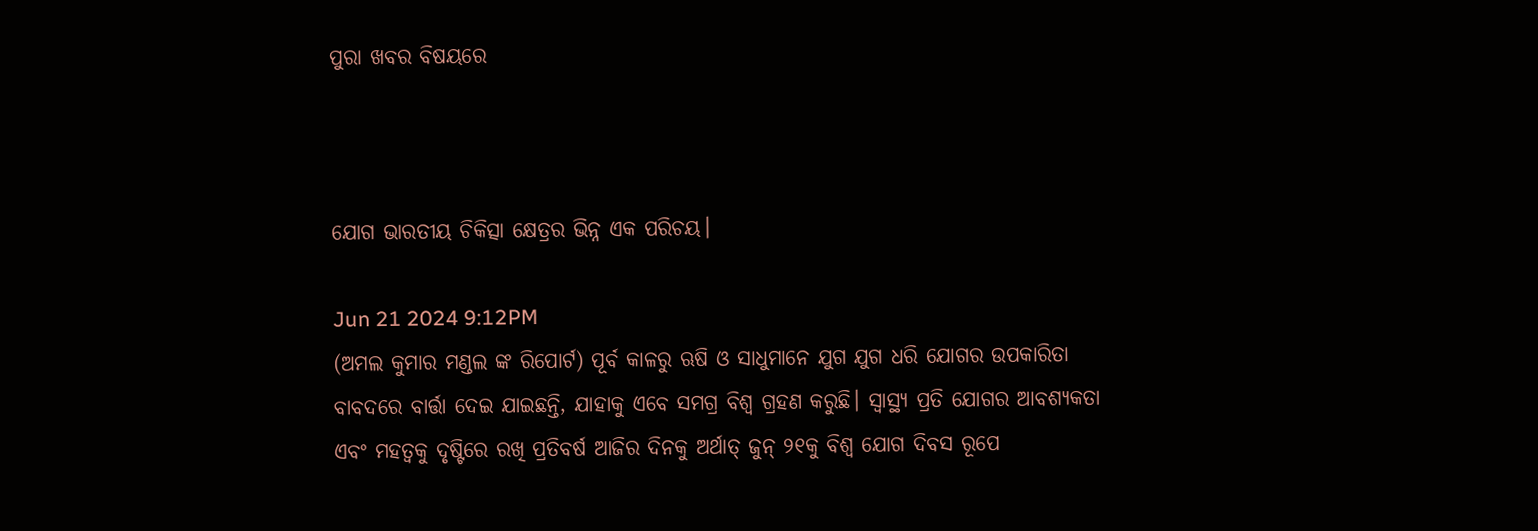ପୁରା ଖବର ବିଷୟରେ



ଯୋଗ ଭାରତୀୟ ଚିକିତ୍ସା କ୍ଷେତ୍ରର ଭିନ୍ନ ଏକ ପରିଚୟ।

Jun 21 2024 9:12PM
(ଅମଲ କୁମାର ମଣ୍ଡଲ ଙ୍କ ରିପୋର୍ଟ) ପୂର୍ବ କାଳରୁ ଋଷି ଓ ସାଧୁମାନେ ଯୁଗ ଯୁଗ ଧରି ଯୋଗର ଉପକାରିତା ବାବଦରେ ବାର୍ତ୍ତା ଦେଇ ଯାଇଛନ୍ତି, ଯାହାକୁ ଏବେ ସମଗ୍ର ବିଶ୍ୱ ଗ୍ରହଣ କରୁଛି। ସ୍ୱାସ୍ଥ୍ୟ ପ୍ରତି ଯୋଗର ଆବଶ୍ୟକତା ଏବଂ ମହତ୍ୱକୁ ଦୃଷ୍ଟିରେ ରଖି ପ୍ରତିବର୍ଷ ଆଜିର ଦିନକୁ ଅର୍ଥାତ୍ ଜୁନ୍ ୨୧କୁ ବିଶ୍ୱ ଯୋଗ ଦିବସ ରୂପେ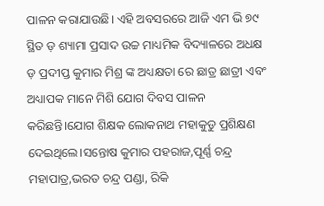ପାଳନ କରାଯାଉଛି। ଏହି ଅବସରରେ ଆଜି ଏମ ଭି ୭୯ ସ୍ଥିତ ଡ଼ ଶ୍ୟାମା ପ୍ରସାଦ ଉଚ୍ଚ ମାଧ୍ୟମିକ ବିଦ୍ୟାଳରେ ଅଧକ୍ଷ ଡ଼ ପ୍ରଦୀପ୍ତ କୁମାର ମିଶ୍ର ଙ୍କ ଅଧ୍ୟକ୍ଷତା ରେ ଛାତ୍ର ଛାତ୍ରୀ ଏବଂ ଅଧ୍ୟାପକ ମାନେ ମିଶି ଯୋଗ ଦିବସ ପାଳନ କରିଛନ୍ତି।ଯୋଗ ଶିକ୍ଷକ ଲୋକନାଥ ମହାକୁଡୁ ପ୍ରଶିକ୍ଷଣ ଦେଇଥିଲେ।ସନ୍ତୋଷ କୁମାର ପହରାଜ,ପୂର୍ଣ୍ଣ ଚନ୍ଦ୍ର ମହାପାତ୍ର,ଭରତ ଚନ୍ଦ୍ର ପଣ୍ଡା, ରିକି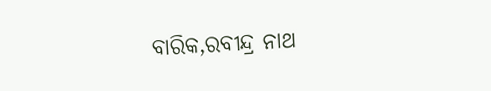ବାରିକ,ରବୀନ୍ଦ୍ର ନାଥ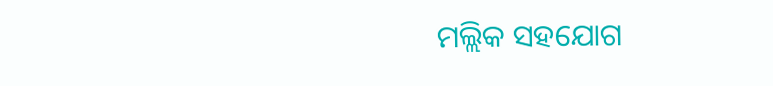ମଲ୍ଲିକ ସହଯୋଗ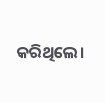କରିଥିଲେ।